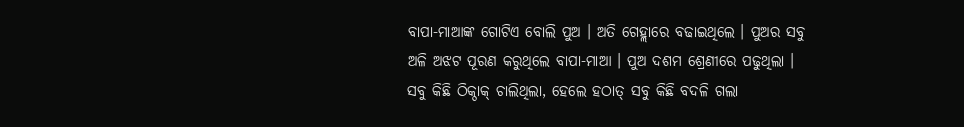ବାପା-ମାଆଙ୍କ ଗୋଟିଏ ବୋଲି ପୁଅ । ଅତି ଗେହ୍ଲାରେ ବଢାଇଥିଲେ । ପୁଅର ସବୁ ଅଳି ଅଝଟ ପୂରଣ କରୁଥିଲେ ବାପା-ମାଆ । ପୁଅ ଦଶମ ଶ୍ରେଣୀରେ ପଢୁଥିଲା । ସବୁ କିଛି ଠିକ୍ଠାକ୍ ଚାଲିଥିଲା, ହେଲେ ହଠାତ୍ ସବୁ କିଛି ବଦଳି ଗଲା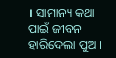। ସାମାନ୍ୟ କଥା ପାଇଁ ଜୀବନ ହାରିଦେଲା ପୁଅ ।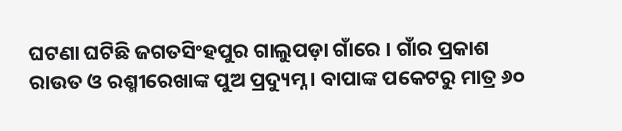ଘଟଣା ଘଟିଛି ଜଗତସିଂହପୁର ଗାଲୁପଡ଼ା ଗାଁରେ । ଗାଁର ପ୍ରକାଶ ରାଉତ ଓ ରଶ୍ମୀରେଖାଙ୍କ ପୁଅ ପ୍ରଦ୍ୟୁମ୍ନ । ବାପାଙ୍କ ପକେଟରୁ ମାତ୍ର ୬୦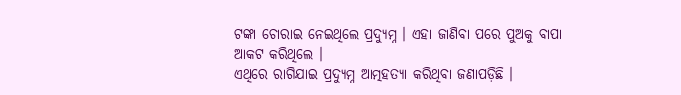ଟଙ୍କା ଚୋରାଇ ନେଇଥିଲେ ପ୍ରଦ୍ୟୁମ୍ନ । ଏହା ଜାଣିବା ପରେ ପୁଅକୁ ବାପା ଆକଟ କରିଥିଲେ ।
ଏଥିରେ ରାଗିଯାଇ ପ୍ରଦ୍ୟୁମ୍ନ ଆତ୍ମହତ୍ୟା କରିଥିବା ଜଣାପଡ଼ିଛି ।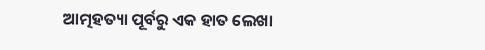ଆତ୍ମହତ୍ୟା ପୂର୍ବରୁ ଏକ ହାତ ଲେଖା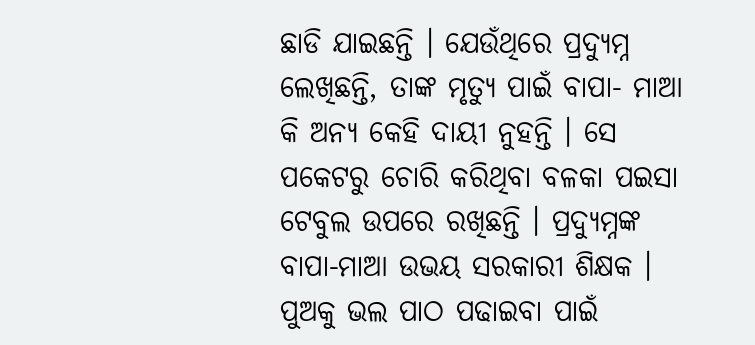ଛାଡି ଯାଇଛନ୍ତି । ଯେଉଁଥିରେ ପ୍ରଦ୍ୟୁମ୍ନ ଲେଖିଛନ୍ତି, ତାଙ୍କ ମୃତ୍ୟୁ ପାଇଁ ବାପା- ମାଆ କି ଅନ୍ୟ କେହି ଦାୟୀ ନୁହନ୍ତି । ସେ ପକେଟରୁ ଚୋରି କରିଥିବା ବଳକା ପଇସା ଟେବୁଲ ଉପରେ ରଖିଛନ୍ତି । ପ୍ରଦ୍ୟୁମ୍ନଙ୍କ ବାପା-ମାଆ ଉଭୟ ସରକାରୀ ଶିକ୍ଷକ । ପୁଅକୁ ଭଲ ପାଠ ପଢାଇବା ପାଇଁ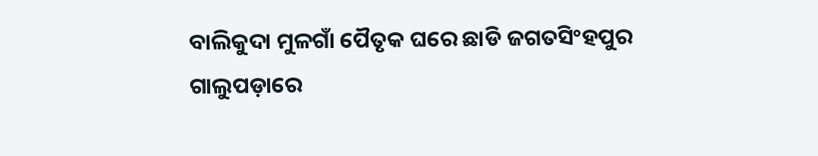ବାଲିକୁଦା ମୁଳଗାଁ ପୈତୃକ ଘରେ ଛାଡି ଜଗତସିଂହପୁର ଗାଲୁପଡ଼ାରେ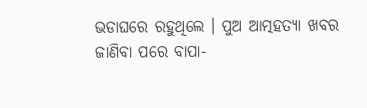ଭଡାଘରେ ରହୁଥିଲେ । ପୁଅ ଆତ୍ମହତ୍ୟା ଖବର ଜାଣିବା ପରେ ବାପା-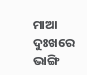ମାଆ ଦୁଃଖରେ ଭାଙ୍ଗି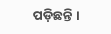ପଡ଼ିଛନ୍ତି ।